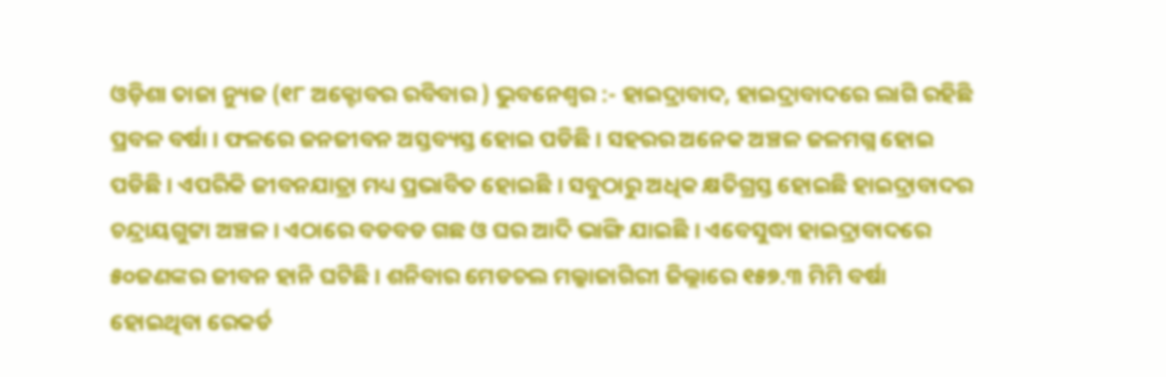ଓଡ଼ିଶା ତାଜା ନ୍ୟୁଜ (୧୮ ଅକ୍ଟୋବର ରବିବାର ) ଭୁବନେଶ୍ୱର :- ହାଇଦ୍ରାବାଦ, ହାଇଦ୍ରାବାଦରେ ଲାଗି ରହିଛି ପ୍ରବଳ ବର୍ଷା । ଫଳରେ ଜନଜୀବନ ଅସ୍ତବ୍ୟସ୍ତ ହୋଇ ପଡିଛି । ସହରର ଅନେକ ଅଞ୍ଚଳ ଜଳମଗ୍ନ ହୋଇ ପଡିଛି । ଏପରିକି ଜୀବନଯାତ୍ରା ମଧ୍ୟ ପ୍ରଭାବିତ ହୋଇଛି । ସବୁଠାରୁ ଅଧିକ କ୍ଷତିଗ୍ରସ୍ତ ହୋଇଛି ହାଇଦ୍ରାବାଦର ଚନ୍ଦ୍ରାୟଗୁଟ୍ଟା ଅଞ୍ଚଳ । ଏଠାରେ ବଡବଡ ଗଛ ଓ ଘର ଆଦି ଭାଙ୍ଗି ଯାଇଛି । ଏବେସୁଦ୍ଧା ହାଇଦ୍ରାବାଦରେ ୫୦ଜଣଙ୍କର ଜୀବନ ହାନି ଘଟିଛି । ଶନିବାର ମେଡଚଲ ମଲ୍କାଜାଗିରୀ ଜିଲ୍ଲାରେ ୧୫୭.୩ ମିମି ବର୍ଷା ହୋଇଥିବା ରେକର୍ଡ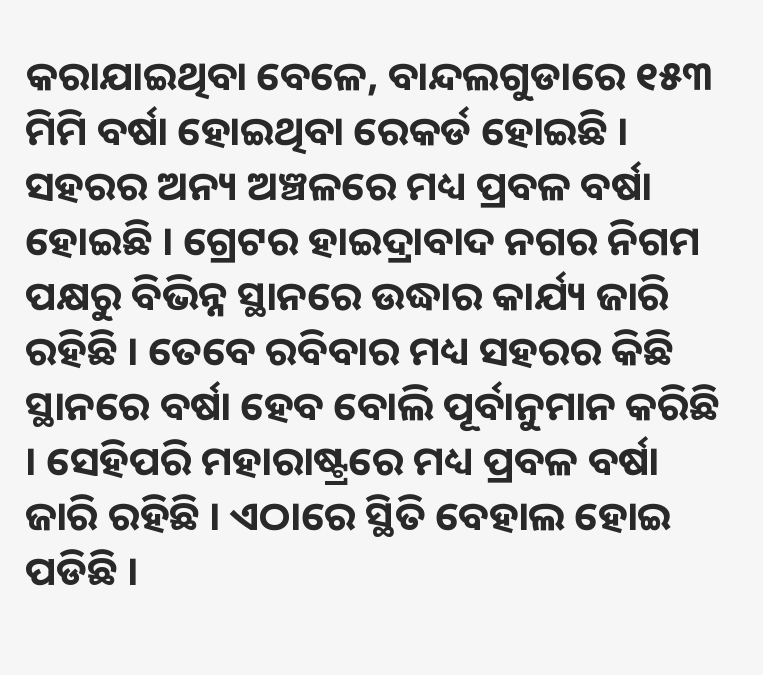କରାଯାଇଥିବା ବେଳେ, ବାନ୍ଦଲଗୁଡାରେ ୧୫୩ ମିମି ବର୍ଷା ହୋଇଥିବା ରେକର୍ଡ ହୋଇଛି ।
ସହରର ଅନ୍ୟ ଅଞ୍ଚଳରେ ମଧ୍ୟ ପ୍ରବଳ ବର୍ଷା ହୋଇଛି । ଗ୍ରେଟର ହାଇଦ୍ରାବାଦ ନଗର ନିଗମ ପକ୍ଷରୁ ବିଭିନ୍ନ ସ୍ଥାନରେ ଉଦ୍ଧାର କାର୍ଯ୍ୟ ଜାରି ରହିଛି । ତେବେ ରବିବାର ମଧ୍ୟ ସହରର କିଛି ସ୍ଥାନରେ ବର୍ଷା ହେବ ବୋଲି ପୂର୍ବାନୁମାନ କରିଛି । ସେହିପରି ମହାରାଷ୍ଟ୍ରରେ ମଧ୍ୟ ପ୍ରବଳ ବର୍ଷା ଜାରି ରହିଛି । ଏଠାରେ ସ୍ଥିତି ବେହାଲ ହୋଇ ପଡିଛି ।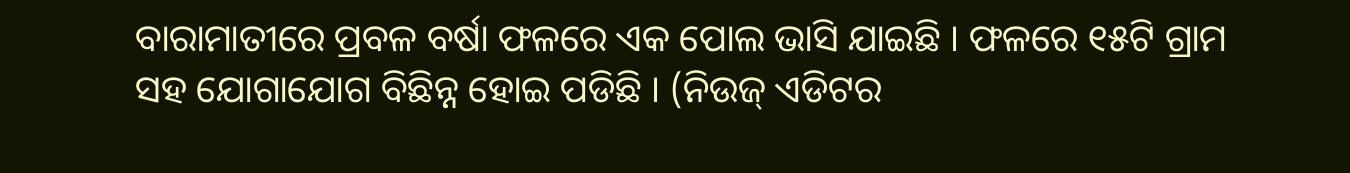ବାରାମାତୀରେ ପ୍ରବଳ ବର୍ଷା ଫଳରେ ଏକ ପୋଲ ଭାସି ଯାଇଛି । ଫଳରେ ୧୫ଟି ଗ୍ରାମ ସହ ଯୋଗାଯୋଗ ବିଛିନ୍ନ ହୋଇ ପଡିଛି । (ନିଉଜ୍ ଏଡିଟର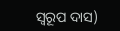ସ୍ବରୂପ ଦାସ)